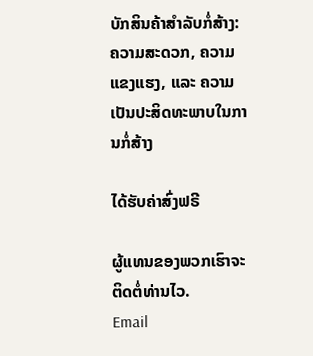ບັກສິນຄ້າສໍາລັບກໍ່ສ້າງ: ຄວາມສະດວກ, ຄວາມແຂງແຮງ, ແລະ ຄວາມເປັນປະສິດທະພາບໃນການກໍ່ສ້າງ

ໄດ້ຮັບຄ່າສົ່ງຟຣີ

ຜູ້ແທນຂອງພວກເຮົາຈະຕິດຕໍ່ທ່ານໄວ.
Email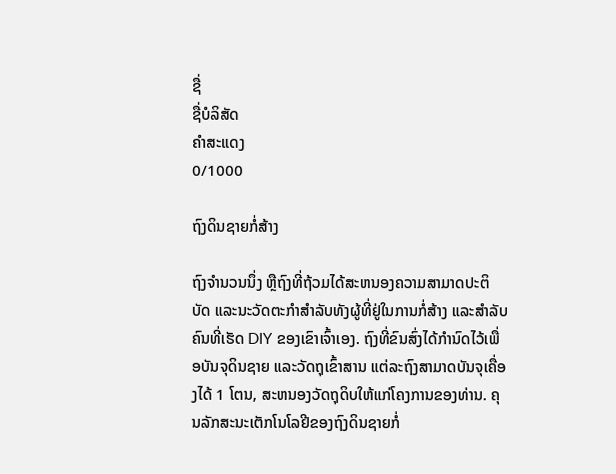ຊື່
ຊື່ບໍລິສັດ
ຄຳສະແດງ
0/1000

ຖົງດິນຊາຍກໍ່ສ້າງ

ຖົງຈໍານວນນຶ່ງ ຫຼືຖົງທີ່ຖ້ວມໄດ້ສະຫນອງຄວາມສາມາດປະຕິບັດ ແລະນະວັດຕະກໍາສໍາລັບທັງຜູ້ທີ່ຢູ່ໃນການກໍ່ສ້າງ ແລະສໍາລັບຄົນທີ່ເຮັດ DIY ຂອງເຂົາເຈົ້າເອງ. ຖົງທີ່ຂົນສົ່ງໄດ້ກໍານົດໄວ້ເພື່ອບັນຈຸດິນຊາຍ ແລະວັດຖຸເຂົ້າສານ ແຕ່ລະຖົງສາມາດບັນຈຸເຄື່ອງໄດ້ 1 ໂຕນ, ສະຫນອງວັດຖຸດິບໃຫ້ແກ່ໂຄງການຂອງທ່ານ. ຄຸນລັກສະນະເຕັກໂນໂລຢີຂອງຖົງດິນຊາຍກໍ່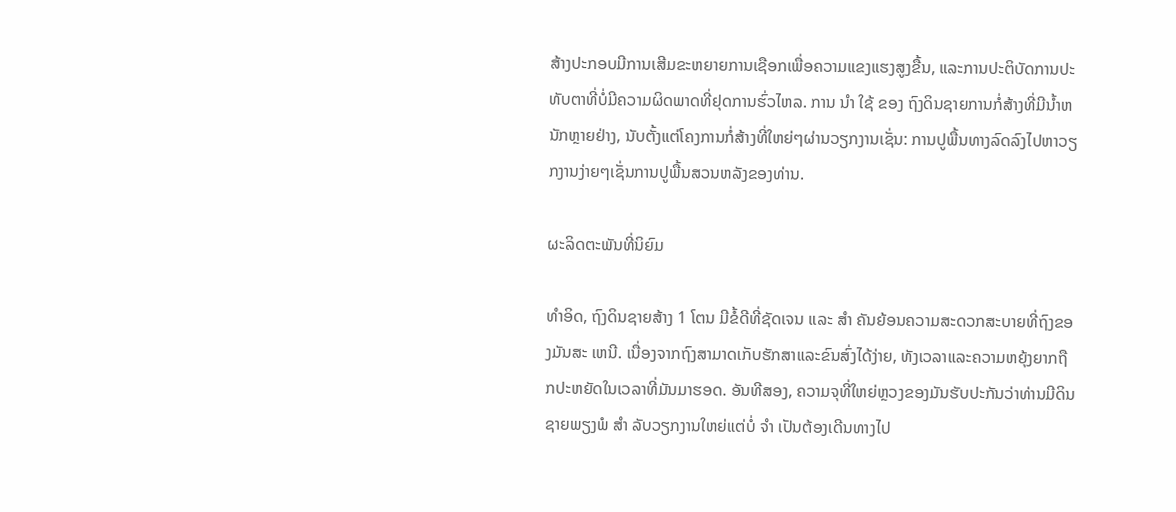ສ້າງປະກອບມີການເສີມຂະຫຍາຍການເຊືອກເພື່ອຄວາມແຂງແຮງສູງຂື້ນ, ແລະການປະຕິບັດການປະທັບຕາທີ່ບໍ່ມີຄວາມຜິດພາດທີ່ຢຸດການຮົ່ວໄຫລ. ການ ນໍາ ໃຊ້ ຂອງ ຖົງດິນຊາຍການກໍ່ສ້າງທີ່ມີນໍ້າຫນັກຫຼາຍຢ່າງ, ນັບຕັ້ງແຕ່ໂຄງການກໍ່ສ້າງທີ່ໃຫຍ່ໆຜ່ານວຽກງານເຊັ່ນ: ການປູພື້ນທາງລົດລົງໄປຫາວຽກງານງ່າຍໆເຊັ່ນການປູພື້ນສວນຫລັງຂອງທ່ານ.

ຜະລິດຕະພັນທີ່ນິຍົມ

ທໍາອິດ, ຖົງດິນຊາຍສ້າງ 1 ໂຕນ ມີຂໍ້ດີທີ່ຊັດເຈນ ແລະ ສໍາ ຄັນຍ້ອນຄວາມສະດວກສະບາຍທີ່ຖົງຂອງມັນສະ ເຫນີ. ເນື່ອງຈາກຖົງສາມາດເກັບຮັກສາແລະຂົນສົ່ງໄດ້ງ່າຍ, ທັງເວລາແລະຄວາມຫຍຸ້ງຍາກຖືກປະຫຍັດໃນເວລາທີ່ມັນມາຮອດ. ອັນທີສອງ, ຄວາມຈຸທີ່ໃຫຍ່ຫຼວງຂອງມັນຮັບປະກັນວ່າທ່ານມີດິນຊາຍພຽງພໍ ສໍາ ລັບວຽກງານໃຫຍ່ແຕ່ບໍ່ ຈໍາ ເປັນຕ້ອງເດີນທາງໄປ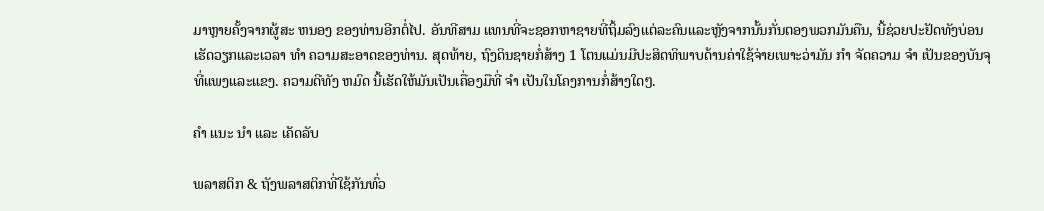ມາຫຼາຍຄັ້ງຈາກຜູ້ສະ ຫນອງ ຂອງທ່ານອີກຕໍ່ໄປ. ອັນທີສາມ ແທນທີ່ຈະຊອກຫາຊາຍທີ່ຖິ້ມລົງແຕ່ລະຄົນແລະຫຼັງຈາກນັ້ນກັ່ນຕອງພວກມັນຄືນ, ນີ້ຊ່ວຍປະຢັດທັງບ່ອນເຮັດວຽກແລະເວລາ ທໍາ ຄວາມສະອາດຂອງທ່ານ. ສຸດທ້າຍ, ຖົງດິນຊາຍກໍ່ສ້າງ 1 ໂຕນແມ່ນມີປະສິດທິພາບດ້ານຄ່າໃຊ້ຈ່າຍເພາະວ່າມັນ ກໍາ ຈັດຄວາມ ຈໍາ ເປັນຂອງບັນຈຸທີ່ແພງແລະແຂງ. ຄວາມດີທັງ ຫມົດ ນີ້ເຮັດໃຫ້ມັນເປັນເຄື່ອງມືທີ່ ຈໍາ ເປັນໃນໂຄງການກໍ່ສ້າງໃດໆ.

ຄໍາ ແນະ ນໍາ ແລະ ເຄັດລັບ

ພລາສຕິກ & ຖັງພລາສຕິກທີ່ໃຊ້ກັນທົ່ວ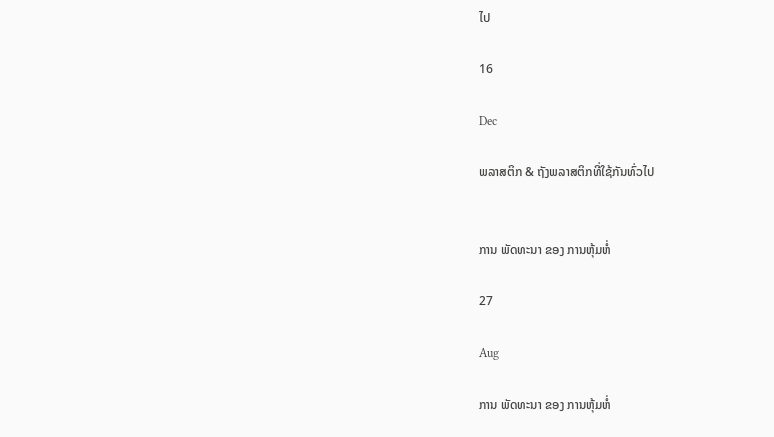ໄປ

16

Dec

ພລາສຕິກ & ຖັງພລາສຕິກທີ່ໃຊ້ກັນທົ່ວໄປ


ການ ພັດທະນາ ຂອງ ການຫຸ້ມຫໍ່

27

Aug

ການ ພັດທະນາ ຂອງ ການຫຸ້ມຫໍ່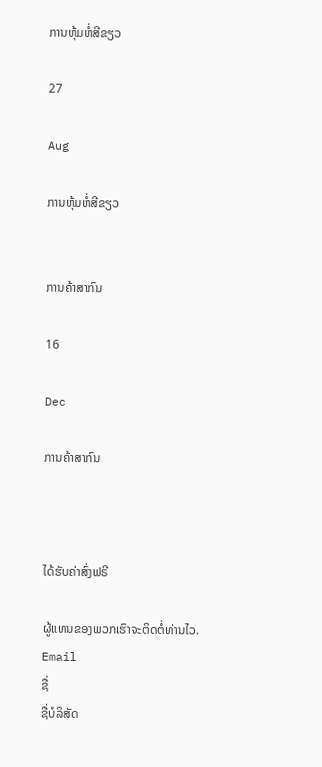ການຫຸ້ມຫໍ່ສີຂຽວ

27

Aug

ການຫຸ້ມຫໍ່ສີຂຽວ


ການຄ້າສາກົນ

16

Dec

ການຄ້າສາກົນ



ໄດ້ຮັບຄ່າສົ່ງຟຣີ

ຜູ້ແທນຂອງພວກເຮົາຈະຕິດຕໍ່ທ່ານໄວ.
Email
ຊື່
ຊື່ບໍລິສັດ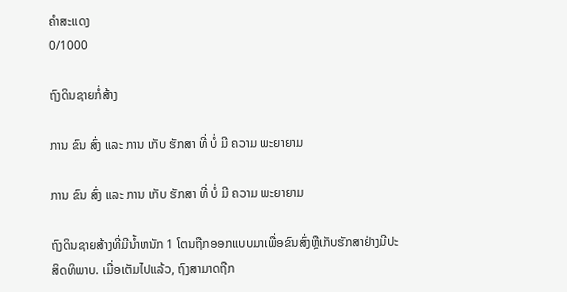ຄຳສະແດງ
0/1000

ຖົງດິນຊາຍກໍ່ສ້າງ

ການ ຂົນ ສົ່ງ ແລະ ການ ເກັບ ຮັກສາ ທີ່ ບໍ່ ມີ ຄວາມ ພະຍາຍາມ

ການ ຂົນ ສົ່ງ ແລະ ການ ເກັບ ຮັກສາ ທີ່ ບໍ່ ມີ ຄວາມ ພະຍາຍາມ

ຖົງດິນຊາຍສ້າງທີ່ມີນໍ້າຫນັກ 1 ໂຕນຖືກອອກແບບມາເພື່ອຂົນສົ່ງຫຼືເກັບຮັກສາຢ່າງມີປະສິດທິພາບ. ເມື່ອເຕັມໄປແລ້ວ, ຖົງສາມາດຖືກ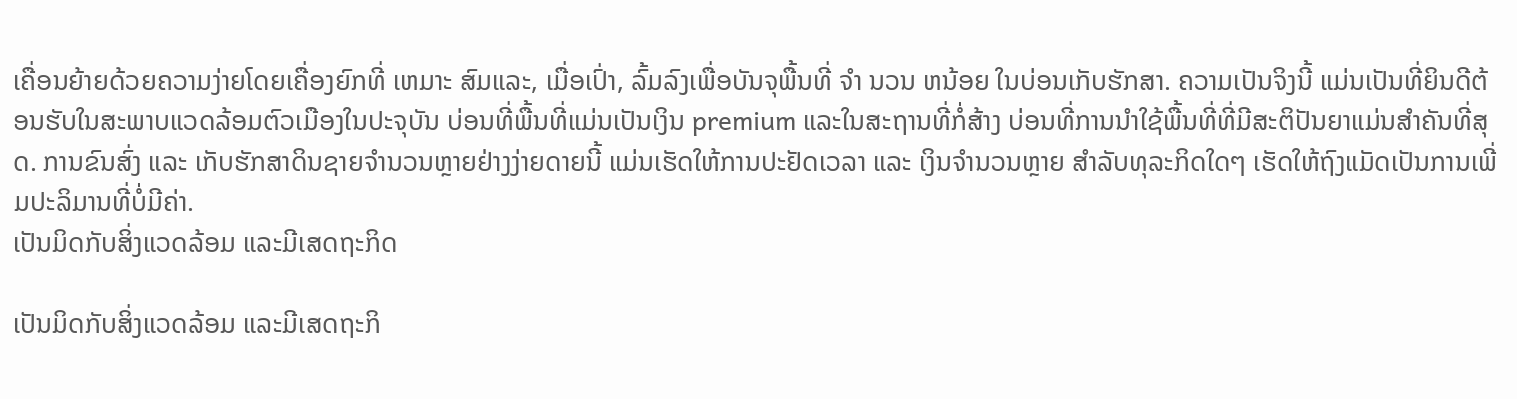ເຄື່ອນຍ້າຍດ້ວຍຄວາມງ່າຍໂດຍເຄື່ອງຍົກທີ່ ເຫມາະ ສົມແລະ, ເມື່ອເປົ່າ, ລົ້ມລົງເພື່ອບັນຈຸພື້ນທີ່ ຈໍາ ນວນ ຫນ້ອຍ ໃນບ່ອນເກັບຮັກສາ. ຄວາມເປັນຈິງນີ້ ແມ່ນເປັນທີ່ຍິນດີຕ້ອນຮັບໃນສະພາບແວດລ້ອມຕົວເມືອງໃນປະຈຸບັນ ບ່ອນທີ່ພື້ນທີ່ແມ່ນເປັນເງິນ premium ແລະໃນສະຖານທີ່ກໍ່ສ້າງ ບ່ອນທີ່ການນໍາໃຊ້ພື້ນທີ່ທີ່ມີສະຕິປັນຍາແມ່ນສໍາຄັນທີ່ສຸດ. ການຂົນສົ່ງ ແລະ ເກັບຮັກສາດິນຊາຍຈໍານວນຫຼາຍຢ່າງງ່າຍດາຍນີ້ ແມ່ນເຮັດໃຫ້ການປະຢັດເວລາ ແລະ ເງິນຈໍານວນຫຼາຍ ສໍາລັບທຸລະກິດໃດໆ ເຮັດໃຫ້ຖົງແມັດເປັນການເພີ່ມປະລິມານທີ່ບໍ່ມີຄ່າ.
ເປັນມິດກັບສິ່ງແວດລ້ອມ ແລະມີເສດຖະກິດ

ເປັນມິດກັບສິ່ງແວດລ້ອມ ແລະມີເສດຖະກິ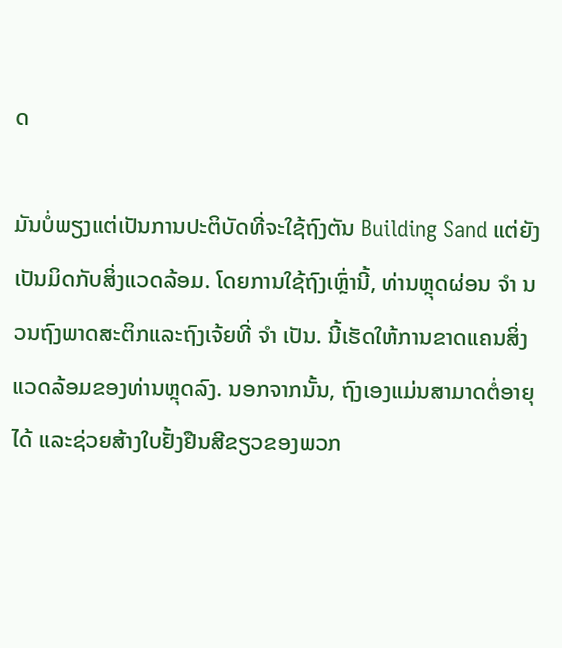ດ

ມັນບໍ່ພຽງແຕ່ເປັນການປະຕິບັດທີ່ຈະໃຊ້ຖົງຕັນ Building Sand ແຕ່ຍັງເປັນມິດກັບສິ່ງແວດລ້ອມ. ໂດຍການໃຊ້ຖົງເຫຼົ່ານີ້, ທ່ານຫຼຸດຜ່ອນ ຈໍາ ນວນຖົງພາດສະຕິກແລະຖົງເຈ້ຍທີ່ ຈໍາ ເປັນ. ນີ້ເຮັດໃຫ້ການຂາດແຄນສິ່ງແວດລ້ອມຂອງທ່ານຫຼຸດລົງ. ນອກຈາກນັ້ນ, ຖົງເອງແມ່ນສາມາດຕໍ່ອາຍຸໄດ້ ແລະຊ່ວຍສ້າງໃບຢັ້ງຢືນສີຂຽວຂອງພວກ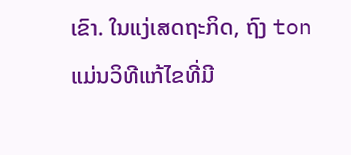ເຂົາ. ໃນແງ່ເສດຖະກິດ, ຖົງ ton ແມ່ນວິທີແກ້ໄຂທີ່ມີ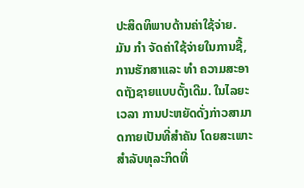ປະສິດທິພາບດ້ານຄ່າໃຊ້ຈ່າຍ. ມັນ ກໍາ ຈັດຄ່າໃຊ້ຈ່າຍໃນການຊື້, ການຮັກສາແລະ ທໍາ ຄວາມສະອາດຖັງຊາຍແບບດັ້ງເດີມ. ໃນໄລຍະເວລາ ການປະຫຍັດດັ່ງກ່າວສາມາດກາຍເປັນທີ່ສໍາຄັນ ໂດຍສະເພາະສໍາລັບທຸລະກິດທີ່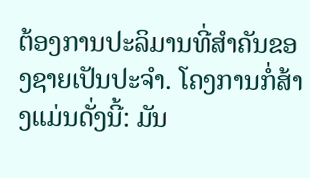ຕ້ອງການປະລິມານທີ່ສໍາຄັນຂອງຊາຍເປັນປະຈໍາ. ໂຄງການກໍ່ສ້າງແມ່ນດັ່ງນີ້: ມັນ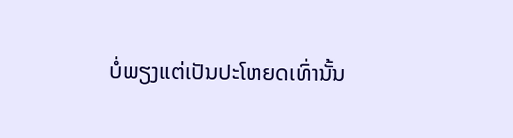ບໍ່ພຽງແຕ່ເປັນປະໂຫຍດເທົ່ານັ້ນ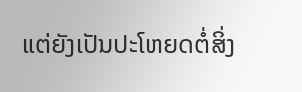ແຕ່ຍັງເປັນປະໂຫຍດຕໍ່ສິ່ງ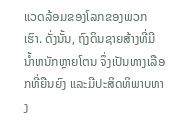ແວດລ້ອມຂອງໂລກຂອງພວກເຮົາ. ດັ່ງນັ້ນ, ຖົງດິນຊາຍສ້າງທີ່ມີນໍ້າຫນັກຫຼາຍໂຕນ ຈຶ່ງເປັນທາງເລືອກທີ່ຍືນຍົງ ແລະມີປະສິດທິພາບທາງ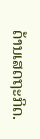ດ້ານເສດຖະກິດ.